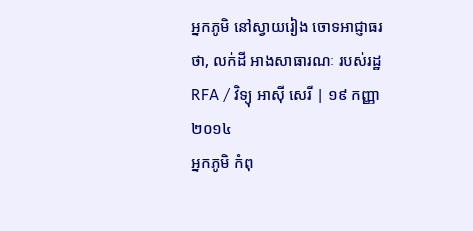អ្នកភូមិ នៅស្វាយរៀង ចោទអាជ្ញាធរ ថា, លក់ដី អាងសាធារណៈ របស់រដ្ឋ
RFA / វិទ្យុ អាស៊ី សេរី | ១៩ កញ្ញា ២០១៤
អ្នកភូមិ កំពុ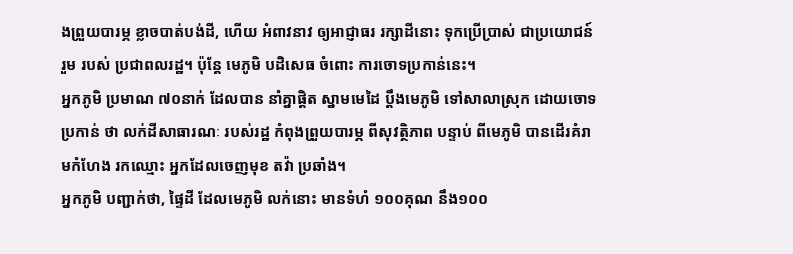ងព្រួយបារម្ភ ខ្លាចបាត់បង់ដី, ហើយ អំពាវនាវ ឲ្យអាជ្ញាធរ រក្សាដីនោះ ទុកប្រើប្រាស់ ជាប្រយោជន៍ រួម របស់ ប្រជាពលរដ្ឋ។ ប៉ុន្តែ មេភូមិ បដិសេធ ចំពោះ ការចោទប្រកាន់នេះ។
អ្នកភូមិ ប្រមាណ ៧០នាក់ ដែលបាន នាំគ្នាផ្ដិត ស្នាមមេដៃ ប្ដឹងមេភូមិ ទៅសាលាស្រុក ដោយចោទប្រកាន់ ថា លក់ដីសាធារណៈ របស់រដ្ឋ កំពុងព្រួយបារម្ភ ពីសុវត្ថិភាព បន្ទាប់ ពីមេភូមិ បានដើរគំរាមកំហែង រកឈ្មោះ អ្នកដែលចេញមុខ តវ៉ា ប្រឆាំង។
អ្នកភូមិ បញ្ជាក់ថា, ផ្ទៃដី ដែលមេភូមិ លក់នោះ មានទំហំ ១០០គុណ នឹង១០០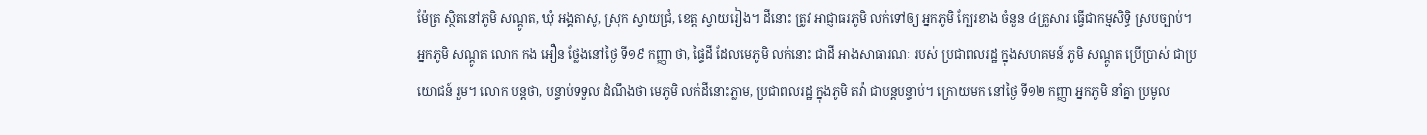ម៉ែត្រ ស្ថិតនៅភូមិ សណ្ដូត, ឃុំ អង្គតាសូ, ស្រុក ស្វាយជ្រំ, ខេត្ត ស្វាយរៀង។ ដីនោះ ត្រូវ អាជ្ញាធរភូមិ លក់ទៅឲ្យ អ្នកភូមិ ក្បែរខាង ចំនួន ៤គ្រួសារ ធ្វើជាកម្មសិទ្ធិ ស្របច្បាប់។
អ្នកភូមិ សណ្ដូត លោក កង អឿន ថ្លែងនៅថ្ងៃ ទី១៩ កញ្ញា ថា, ផ្ទៃដី ដែលមេភូមិ លក់នោះ ជាដី អាងសាធារណៈ របស់ ប្រជាពលរដ្ឋ ក្នុងសហគមន៍ ភូមិ សណ្ដូត ប្រើប្រាស់ ជាប្រយោជន៍ រួម។ លោក បន្តថា, បន្ទាប់ទទួល ដំណឹងថា មេភូមិ លក់ដីនោះភ្លាម, ប្រជាពលរដ្ឋ ក្នុងភូមិ តវ៉ា ជាបន្តបន្ទាប់។ ក្រោយមក នៅថ្ងៃ ទី១២ កញ្ញា អ្នកភូមិ នាំគ្នា ប្រមូល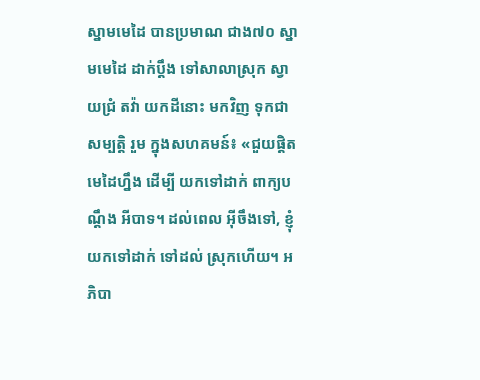ស្នាមមេដៃ បានប្រមាណ ជាង៧០ ស្នាមមេដៃ ដាក់ប្ដឹង ទៅសាលាស្រុក ស្វាយជ្រំ តវ៉ា យកដីនោះ មកវិញ ទុកជាសម្បត្តិ រួម ក្នុងសហគមន៍៖ «ជួយផ្ដិត មេដៃហ្នឹង ដើម្បី យកទៅដាក់ ពាក្យបណ្ដឹង អីបាទ។ ដល់ពេល អ៊ីចឹងទៅ, ខ្ញុំ យកទៅដាក់ ទៅដល់ ស្រុកហើយ។ អភិបា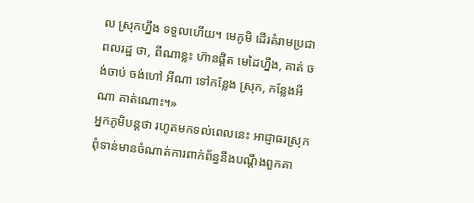ល ស្រុកហ្នឹង ទទួលហើយ។ មេភូមិ ដើរគំរាមប្រជា ពលរដ្ឋ ថា, ពីណាខ្លះ ហ៊ានផ្ដិត មេដៃហ្នឹង, គាត់ ចង់ចាប់ ចង់ហៅ អីណា ទៅកន្លែង ស្រុក, កន្លែងអីណា គាត់ណោះ។»
អ្នកភូមិបន្តថា រហូតមកទល់ពេលនេះ អាជ្ញាធរស្រុកពុំទាន់មានចំណាត់ការពាក់ព័ន្ធនឹងបណ្ដឹងពួកគា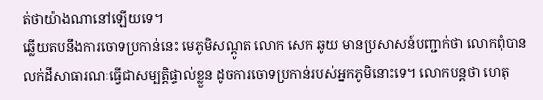ត់ថាយ៉ាងណានៅឡើយទេ។
ឆ្លើយតបនឹងការចោទប្រកាន់នេះ មេភូមិសណ្ដូត លោក សេក ឆូយ មានប្រសាសន៍បញ្ជាក់ថា លោកពុំបានលក់ដីសាធារណៈធ្វើជាសម្បត្តិផ្ទាល់ខ្លួន ដូចការចោទប្រកាន់របស់អ្នកភូមិនោះទេ។ លោកបន្តថា ហេតុ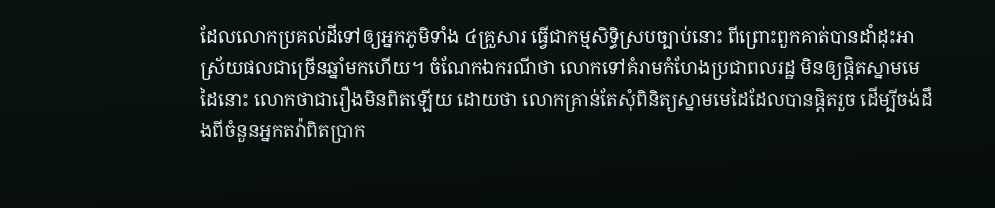ដែលលោកប្រគល់ដីទៅឲ្យអ្នកភូមិទាំង ៤គ្រួសារ ធ្វើជាកម្មសិទ្ធិស្របច្បាប់នោះ ពីព្រោះពួកគាត់បានដាំដុះអាស្រ័យផលជាច្រើនឆ្នាំមកហើយ។ ចំណែកឯករណីថា លោកទៅគំរាមកំហែងប្រជាពលរដ្ឋ មិនឲ្យផ្ដិតស្នាមមេដៃនោះ លោកថាជារឿងមិនពិតឡើយ ដោយថា លោកគ្រាន់តែសុំពិនិត្យស្នាមមេដៃដែលបានផ្ដិតរួច ដើម្បីចង់ដឹងពីចំនួនអ្នកតវ៉ាពិតប្រាក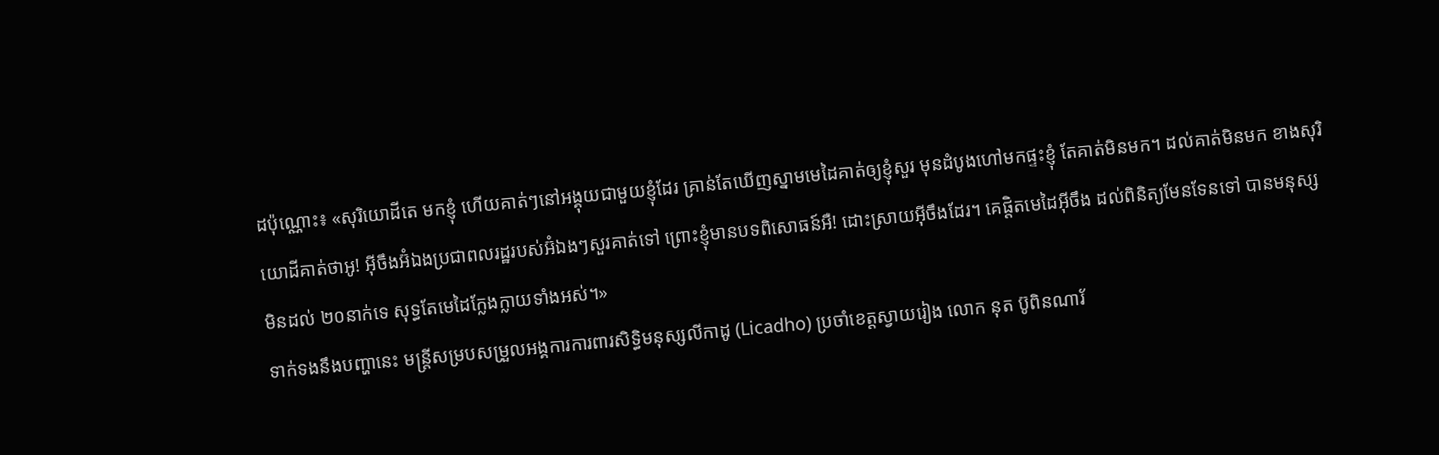ដប៉ុណ្ណោះ៖ «សុរិយោដីតេ មកខ្ញុំ ហើយគាត់ៗនៅអង្គុយជាមួយខ្ញុំដែរ គ្រាន់តែឃើញស្នាមមេដៃគាត់ឲ្យខ្ញុំសួរ មុនដំបូងហៅមកផ្ទះខ្ញុំ តែគាត់មិនមក។ ដល់គាត់មិនមក ខាងសុរិយោដីគាត់ថាអូ! អ៊ីចឹងអ៊ំឯងប្រជាពលរដ្ឋរបស់អ៊ំឯងៗសួរគាត់ទៅ ព្រោះខ្ញុំមានបទពិសោធន៍អឺ! ដោះស្រាយអ៊ីចឹងដែរ។ គេផ្ដិតមេដៃអ៊ីចឹង ដល់ពិនិត្យមែនទែនទៅ បានមនុស្សមិនដល់ ២០នាក់ទេ សុទ្ធតែមេដៃក្លែងក្លាយទាំងអស់។»
ទាក់ទងនឹងបញ្ហានេះ មន្ត្រីសម្របសម្រួលអង្គការការពារសិទ្ធិមនុស្សលីកាដូ (Licadho) ប្រចាំខេត្តស្វាយរៀង លោក នុត ប៊ូពិនណារ័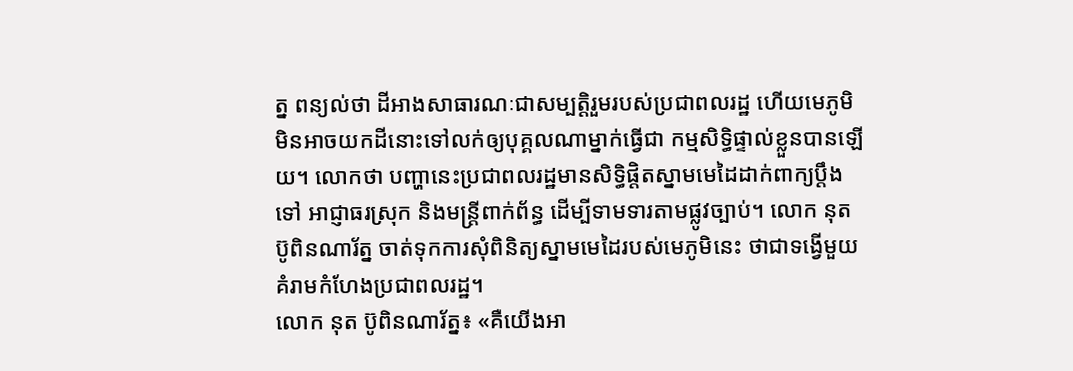ត្ន ពន្យល់ថា ដីអាងសាធារណៈជាសម្បត្តិរួមរបស់ប្រជាពលរដ្ឋ ហើយមេភូមិមិនអាចយកដីនោះទៅលក់ឲ្យបុគ្គលណាម្នាក់ធ្វើជា កម្មសិទ្ធិផ្ទាល់ខ្លួនបានឡើយ។ លោកថា បញ្ហានេះប្រជាពលរដ្ឋមានសិទ្ធិផ្ដិតស្នាមមេដៃដាក់ពាក្យប្ដឹងទៅ អាជ្ញាធរស្រុក និងមន្ត្រីពាក់ព័ន្ធ ដើម្បីទាមទារតាមផ្លូវច្បាប់។ លោក នុត ប៊ូពិនណារ័ត្ន ចាត់ទុកការសុំពិនិត្យស្នាមមេដៃរបស់មេភូមិនេះ ថាជាទង្វើមួយគំរាមកំហែងប្រជាពលរដ្ឋ។
លោក នុត ប៊ូពិនណារ័ត្ន៖ «គឺយើងអា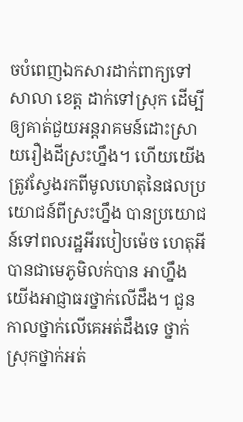ចបំពេញឯកសារដាក់ពាក្យទៅសាលា ខេត្ត ដាក់ទៅស្រុក ដើម្បីឲ្យគាត់ជួយអន្តរាគមន៍ដោះស្រាយរឿងដីស្រះហ្នឹង។ ហើយយើងត្រូវស្វែងរកពីមូលហេតុនៃផលប្រយោជន៍ពីស្រះហ្នឹង បានប្រយោជន៍ទៅពលរដ្ឋអីរបៀបម៉េច ហេតុអីបានជាមេភូមិលក់បាន អាហ្នឹងយើងអាជ្ញាធរថ្នាក់លើដឹង។ ជួនកាលថ្នាក់លើគេអត់ដឹងទេ ថ្នាក់ស្រុកថ្នាក់អត់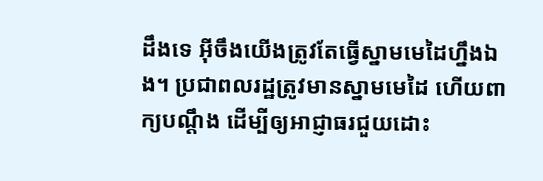ដឹងទេ អ៊ីចឹងយើងត្រូវតែធ្វើស្នាមមេដៃហ្នឹងឯង។ ប្រជាពលរដ្ឋត្រូវមានស្នាមមេដៃ ហើយពាក្យបណ្ដឹង ដើម្បីឲ្យអាជ្ញាធរជួយដោះ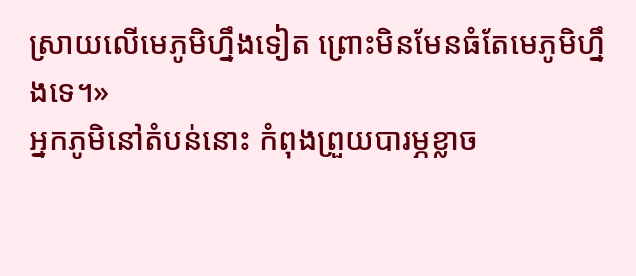ស្រាយលើមេភូមិហ្នឹងទៀត ព្រោះមិនមែនធំតែមេភូមិហ្នឹងទេ។»
អ្នកភូមិនៅតំបន់នោះ កំពុងព្រួយបារម្ភខ្លាច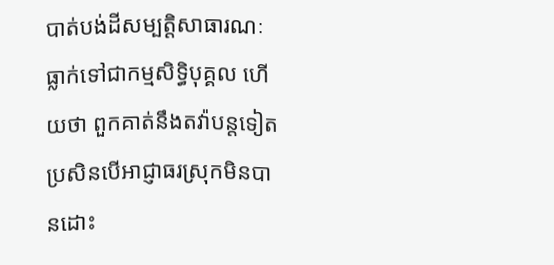បាត់បង់ដីសម្បត្តិសាធារណៈ ធ្លាក់ទៅជាកម្មសិទ្ធិបុគ្គល ហើយថា ពួកគាត់នឹងតវ៉ាបន្តទៀត ប្រសិនបើអាជ្ញាធរស្រុកមិនបានដោះ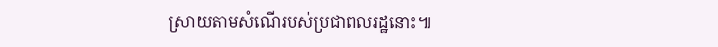ស្រាយតាមសំណើរបស់ប្រជាពលរដ្ឋនោះ៕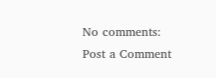No comments:
Post a Comment